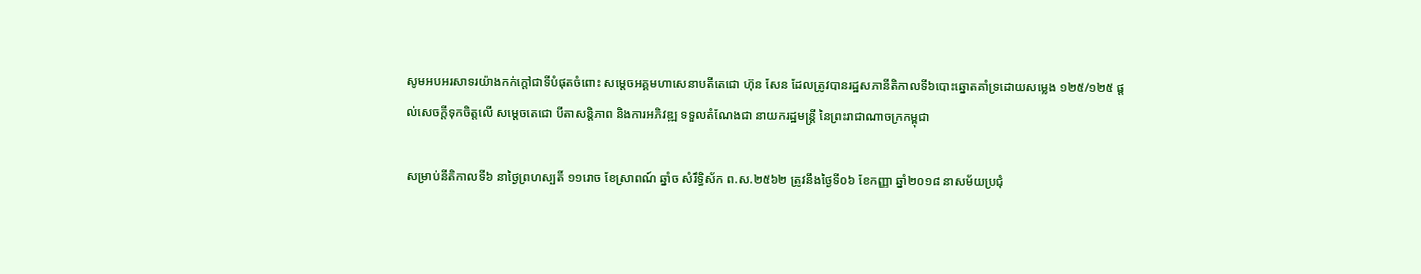សូមអបអរសាទរយ៉ាងកក់ក្តៅជាទីបំផុតចំពោះ សម្តេចអគ្គមហាសេនាបតីតេជោ ហ៊ុន សែន ដែលត្រូវបានរដ្ឋសភានីតិកាលទី៦បោះឆ្នោតគាំទ្រដោយសម្លេង ១២៥/១២៥ ផ្តល់សេចក្តីទុកចិត្តលើ សម្តេចតេជោ បីតាសន្តិភាព និងការអភិវឌ្ឍ ទទួលតំណែងជា នាយករដ្ឋមន្ត្រី នៃព្រះរាជាណាចក្រកម្ពុជា

សម្រាប់នីតិកាលទី៦ នាថ្ងៃព្រហស្បតិ៍ ១១រោច ខែស្រាពណ៍ ឆ្នាំច សំរឹទ្ធិស័ក ព.ស.២៥៦២ ត្រូវនឹងថ្ងៃទី០៦ ខែកញ្ញា ឆ្នាំ២០១៨ នាសម័យប្រជុំ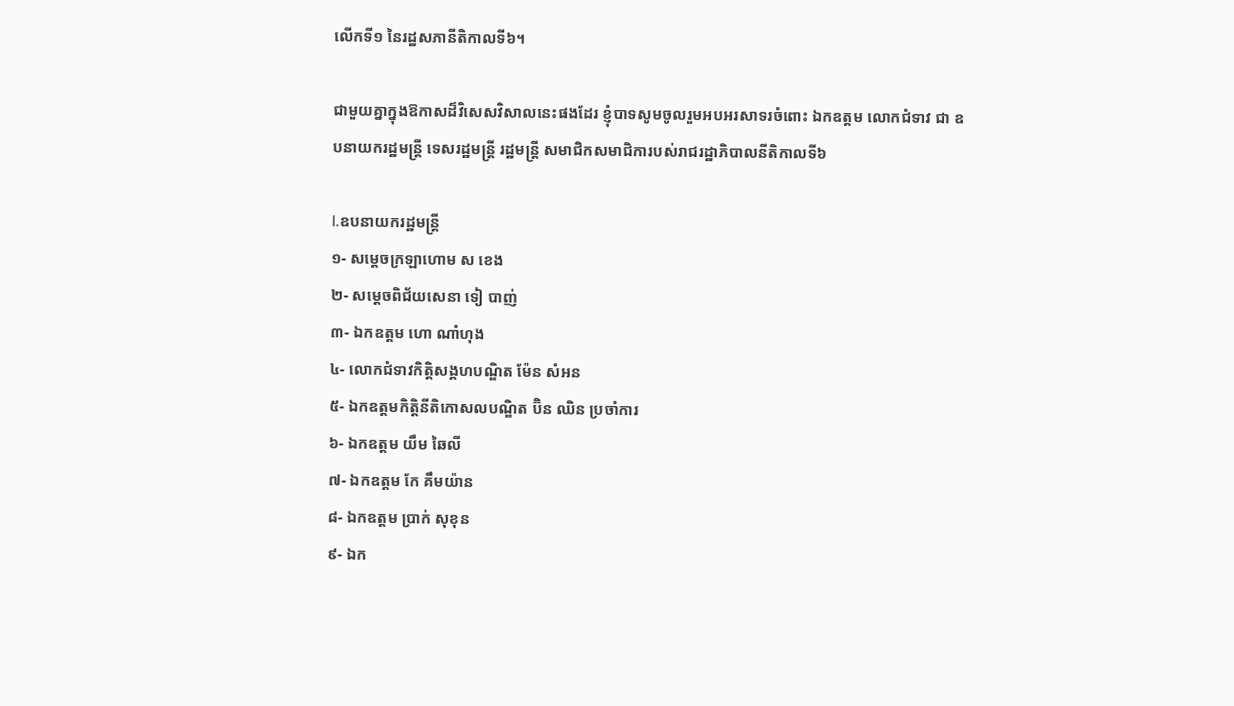លើកទី១ នៃរដ្ឋសភានីតិកាលទី៦។

ជាមួយគ្នាក្នុងឱកាសដ៏វិសេសវិសាលនេះផងដែរ ខ្ញុំបាទសូមចូលរួមអបអរសាទរចំពោះ ឯកឧត្តម លោកជំទាវ ជា ឧបនាយករដ្ឋមន្ត្រី ទេសរដ្ឋមន្ត្រី រដ្ឋមន្ត្រី សមាជិកសមាជិការបស់រាជរដ្ឋាភិបាលនីតិកាលទី៦

I.ឧបនាយករដ្ឋមន្ត្រី
១- សម្តេចក្រឡាហោម ស ខេង
២- សម្តេចពិជ័យសេនា ទៀ បាញ់
៣- ឯកឧត្តម ហោ ណាំហុង
៤- លោកជំទាវកិត្តិសង្គហបណ្ឌិត ម៉ែន សំអន
៥- ឯកឧត្តមកិត្តិនីតិកោសលបណ្ឌិត ប៊ិន ឈិន ប្រចាំការ
៦- ឯកឧត្តម យឹម ឆៃលី
៧- ឯកឧត្តម កែ គឹមយ៉ាន
៨- ឯកឧត្តម ប្រាក់ សុខុន
៩- ឯក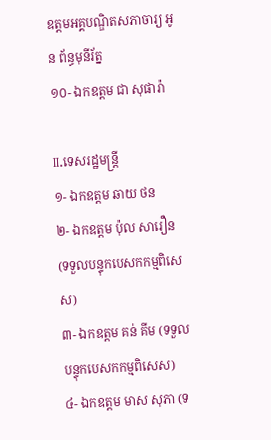ឧត្តមអគ្គបណ្ឌិតសភាចារ្យ អូន ព័ន្ធមុនីរ័ត្ន
១០- ឯកឧត្តម ជា សុផារ៉ា

II.ទេសរដ្ឋមន្ត្រី
១- ឯកឧត្តម ឆាយ ថន
២- ឯកឧត្តម ប៉ុល សារឿន (ទទួលបន្ទុកបេសកកម្មពិសេស)
៣- ឯកឧត្តម គន់ គីម (ទទួលបន្ទុកបេសកកម្មពិសេស)
៤- ឯកឧត្តម មាស សុភា (ទ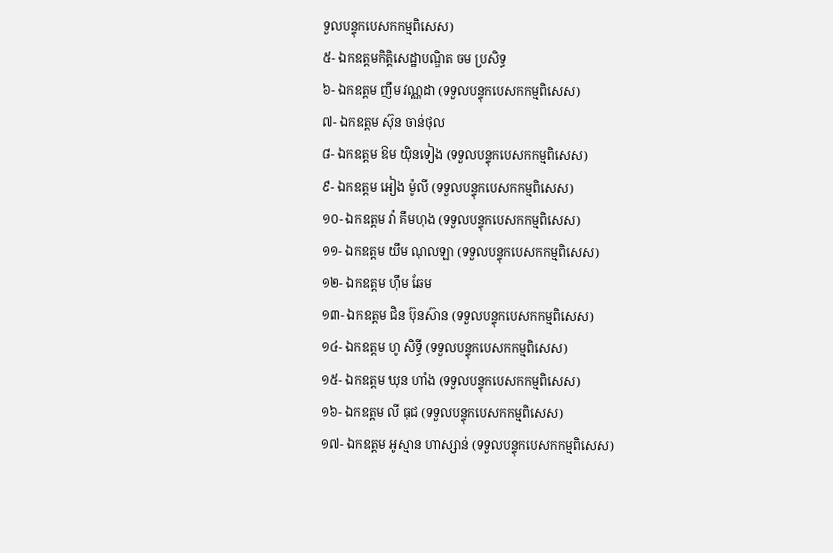ទួលបន្ទុកបេសកកម្មពិសេស)
៥- ឯកឧត្តមកិត្តិសេដ្ឋាបណ្ឌិត ចម ប្រសិទ្ធ
៦- ឯកឧត្តម ញឹម វណ្ណដា (ទទួលបន្ទុកបេសកកម្មពិសេស)
៧- ឯកឧត្តម ស៊ុន ចាន់ថុល
៨- ឯកឧត្តម ឱម យ៉ិនទៀង (ទទួលបន្ទុកបេសកកម្មពិសេស)
៩- ឯកឧត្តម អៀង ម៉ូលី (ទទួលបន្ទុកបេសកកម្មពិសេស)
១០- ឯកឧត្តម វ៉ា គឹមហុង (ទទួលបន្ទុកបេសកកម្មពិសេស)
១១- ឯកឧត្តម យឹម ណុលឡា (ទទួលបន្ទុកបេសកកម្មពិសេស)
១២- ឯកឧត្តម ហ៊ឹម ឆែម
១៣- ឯកឧត្តម ជិន ប៊ុនស៊ាន (ទទួលបន្ទុកបេសកកម្មពិសេស)
១៤- ឯកឧត្តម ហូ សិទ្ធី (ទទួលបន្ទុកបេសកកម្មពិសេស)
១៥- ឯកឧត្តម ឃុន ហាំង (ទទួលបន្ទុកបេសកកម្មពិសេស)
១៦- ឯកឧត្តម លី ធុជ (ទទួលបន្ទុកបេសកកម្មពិសេស)
១៧- ឯកឧត្តម អូស្មាន ហាស្សាន់ (ទទួលបន្ទុកបេសកកម្មពិសេស)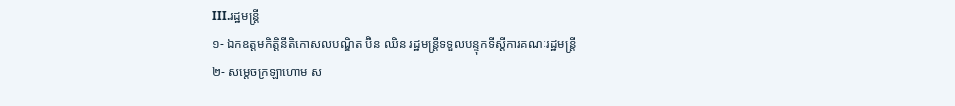III.រដ្ឋមន្ត្រី
១- ឯកឧត្តមកិត្តិនីតិកោសលបណ្ឌិត ប៊ិន ឈិន រដ្ឋមន្ត្រីទទួលបន្ទុកទីស្តីការគណៈរដ្ឋមន្ត្រី
២- សម្តេចក្រឡាហោម ស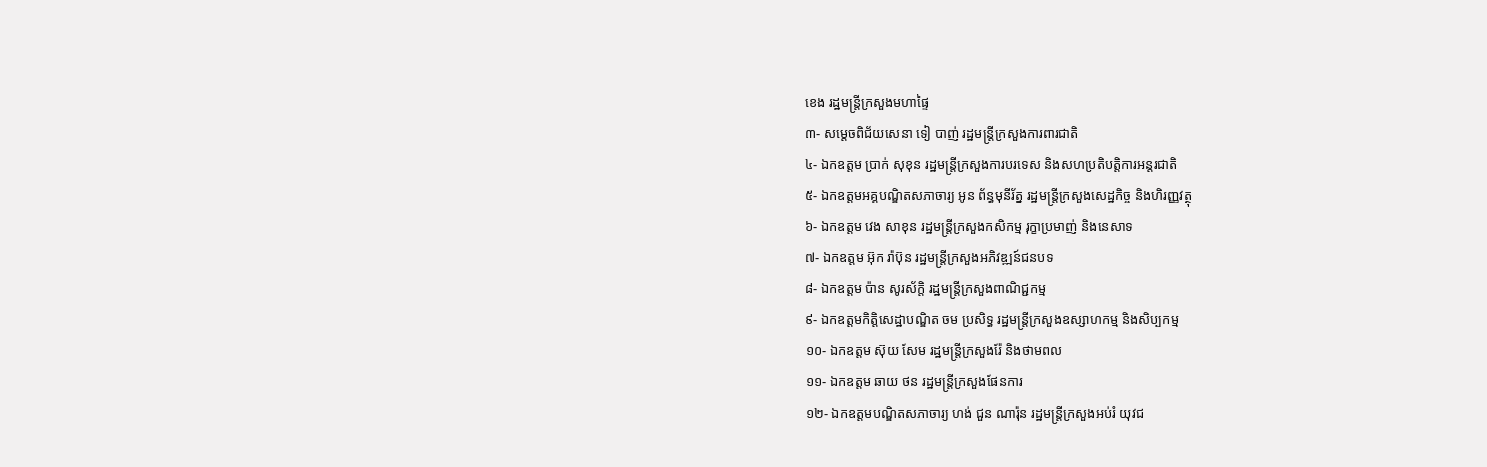ខេង រដ្ឋមន្ត្រីក្រសួងមហាផ្ទៃ
៣- សម្តេចពិជ័យសេនា ទៀ បាញ់ រដ្ឋមន្ត្រីក្រសួងការពារជាតិ
៤- ឯកឧត្តម ប្រាក់ សុខុន រដ្ឋមន្ត្រីក្រសួងការបរទេស និងសហប្រតិបត្តិការអន្តរជាតិ
៥- ឯកឧត្តមអគ្គបណ្ឌិតសភាចារ្យ អូន ព័ន្ធមុនីរ័ត្ន រដ្ឋមន្ត្រីក្រសួងសេដ្ឋកិច្ច និងហិរញ្ញវត្ថុ
៦- ឯកឧត្តម វេង សាខុន រដ្ឋមន្ត្រីក្រសួងកសិកម្ម រុក្ខាប្រមាញ់ និងនេសាទ
៧- ឯកឧត្តម អ៊ុក រ៉ាប៊ុន រដ្ឋមន្ត្រីក្រសួងអភិវឌ្ឍន៍ជនបទ
៨- ឯកឧត្តម ប៉ាន សូរស័ក្តិ រដ្ឋមន្ត្រីក្រសួងពាណិជ្ជកម្ម
៩- ឯកឧត្តមកិត្តិសេដ្ឋាបណ្ឌិត ចម ប្រសិទ្ធ រដ្ឋមន្ត្រីក្រសួងឧស្សាហកម្ម និងសិប្បកម្ម
១០- ឯកឧត្តម ស៊ុយ សែម រដ្ឋមន្ត្រីក្រសួងរ៉ែ និងថាមពល
១១- ឯកឧត្តម ឆាយ ថន រដ្ឋមន្ត្រីក្រសួងផែនការ
១២- ឯកឧត្តមបណ្ឌិតសភាចារ្យ ហង់ ជួន ណារ៉ុន រដ្ឋមន្ត្រីក្រសួងអប់រំ យុវជ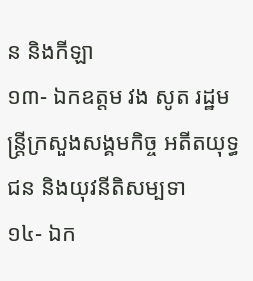ន និងកីឡា
១៣- ឯកឧត្តម វង សូត រដ្ឋមន្ត្រីក្រសួងសង្គមកិច្ច អតីតយុទ្ធជន និងយុវនីតិសម្បទា
១៤- ឯក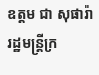ឧត្តម ជា សុផារ៉ា រដ្ឋមន្ត្រីក្រ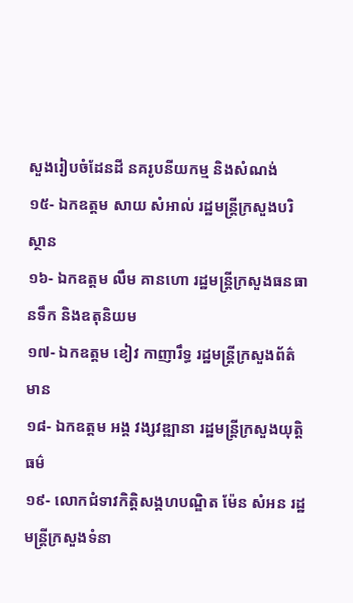សួងរៀបចំដែនដី នគរូបនីយកម្ម និងសំណង់
១៥- ឯកឧត្តម សាយ សំអាល់ រដ្ឋមន្ត្រីក្រសួងបរិស្ថាន
១៦- ឯកឧត្តម លឹម គានហោ រដ្ឋមន្ត្រីក្រសួងធនធានទឹក និងឧតុនិយម
១៧- ឯកឧត្តម ខៀវ កាញារឹទ្ធ រដ្ឋមន្ត្រីក្រសួងព័ត៌មាន
១៨- ឯកឧត្តម អង្គ វង្សវឌ្ឍានា រដ្ឋមន្ត្រីក្រសួងយុត្តិធម៌
១៩- លោកជំទាវកិត្តិសង្គហបណ្ឌិត ម៉ែន សំអន រដ្ឋមន្ត្រីក្រសួងទំនា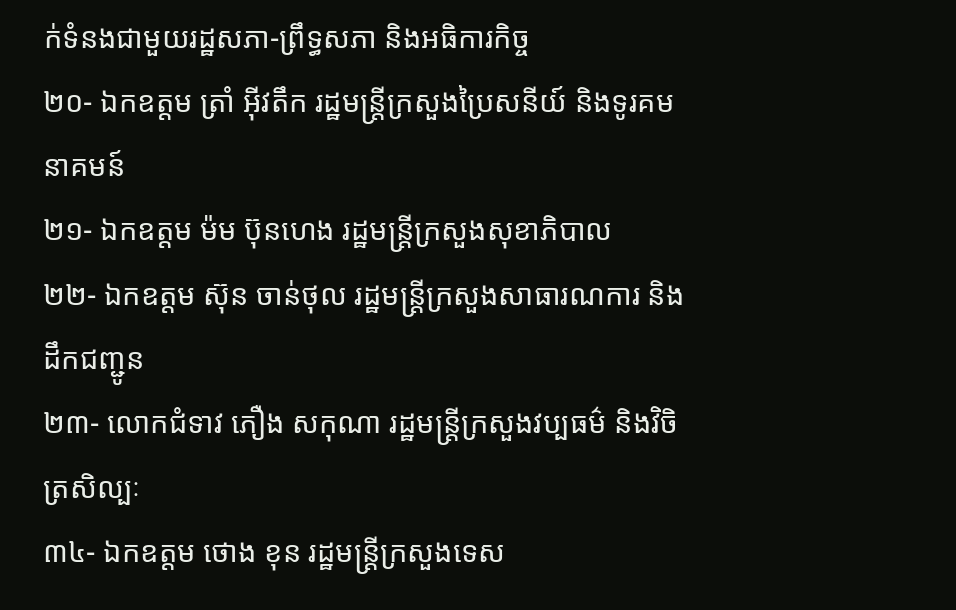ក់ទំនងជាមួយរដ្ឋសភា-ព្រឹទ្ធសភា និងអធិការកិច្ច
២០- ឯកឧត្តម ត្រាំ អ៊ីវតឹក រដ្ឋមន្ត្រីក្រសួងប្រៃសនីយ៍ និងទូរគមនាគមន៍
២១- ឯកឧត្តម ម៉ម ប៊ុនហេង រដ្ឋមន្ត្រីក្រសួងសុខាភិបាល
២២- ឯកឧត្តម ស៊ុន ចាន់ថុល រដ្ឋមន្ត្រីក្រសួងសាធារណការ និងដឹកជញ្ជូន
២៣- លោកជំទាវ ភឿង សកុណា រដ្ឋមន្ត្រីក្រសួងវប្បធម៌ និងវិចិត្រសិល្បៈ
៣៤- ឯកឧត្តម ថោង ខុន រដ្ឋមន្ត្រីក្រសួងទេស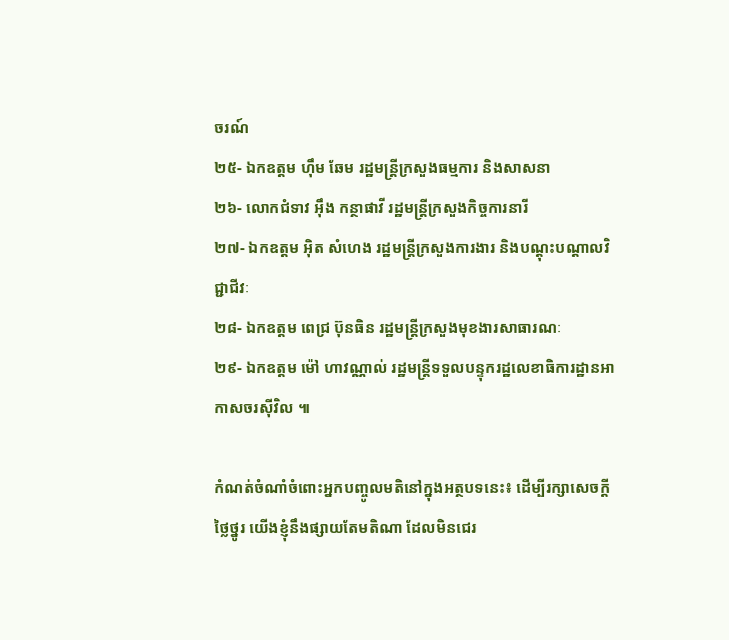ចរណ៍
២៥- ឯកឧត្តម ហ៊ឹម ឆែម រដ្ឋមន្ត្រីក្រសួងធម្មការ និងសាសនា
២៦- លោកជំទាវ អ៊ឹង កន្ថាផាវី រដ្ឋមន្ត្រីក្រសួងកិច្ចការនារី
២៧- ឯកឧត្តម អ៊ិត សំហេង រដ្ឋមន្ត្រីក្រសួងការងារ និងបណ្តុះបណ្តាលវិជ្ជាជីវៈ
២៨- ឯកឧត្តម ពេជ្រ ប៊ុនធិន រដ្ឋមន្ត្រីក្រសួងមុខងារសាធារណៈ
២៩- ឯកឧត្តម ម៉ៅ ហាវណ្ណាល់ រដ្ឋមន្ត្រីទទួលបន្ទុករដ្ឋលេខាធិការដ្ឋានអាកាសចរស៊ីវិល ៕

កំណត់ចំណាំចំពោះអ្នកបញ្ចូលមតិនៅក្នុងអត្ថបទនេះ៖ ដើម្បីរក្សាសេចក្ដីថ្លៃថ្នូរ យើងខ្ញុំនឹងផ្សាយតែមតិណា ដែលមិនជេរ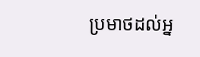ប្រមាថដល់អ្ន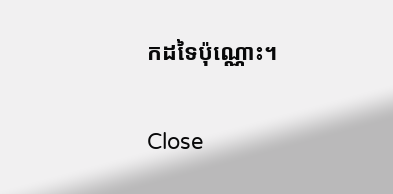កដទៃប៉ុណ្ណោះ។

Close